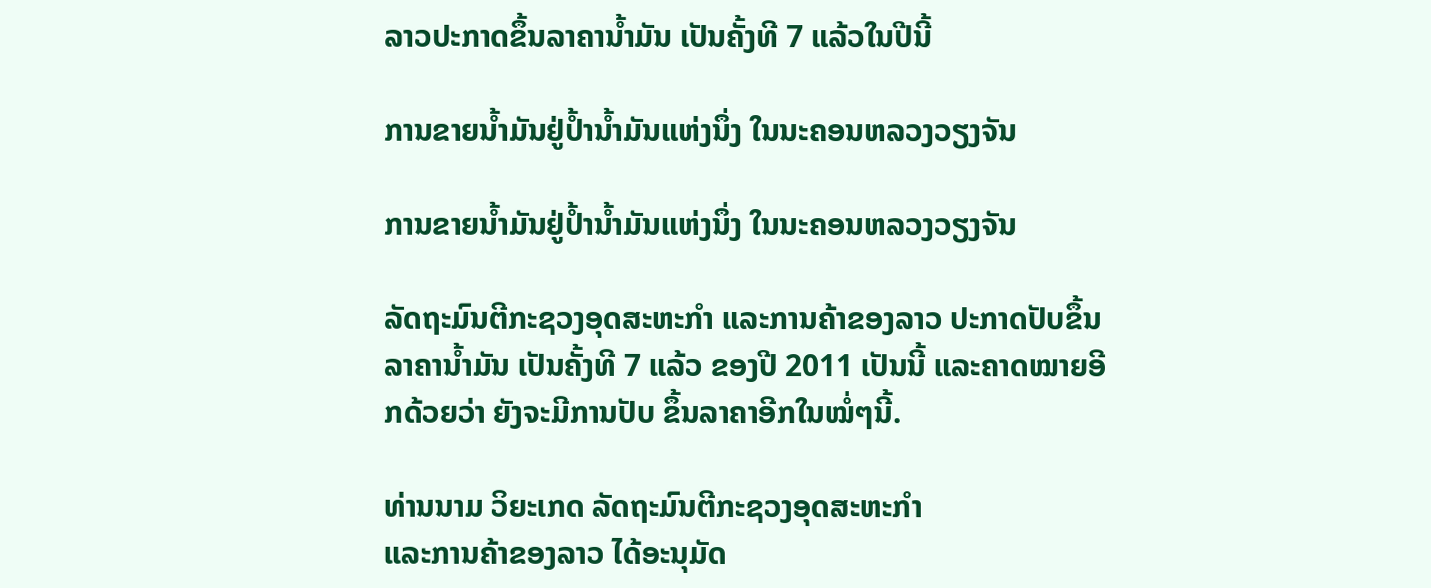ລາວປະກາດຂຶ້ນລາຄານໍ້າມັນ ເປັນຄັ້ງທີ 7 ແລ້ວໃນປີນີ້

ການຂາຍນໍ້າມັນຢູ່ປໍ້ານໍ້າມັນແຫ່ງນຶ່ງ ໃນນະຄອນຫລວງວຽງຈັນ

ການຂາຍນໍ້າມັນຢູ່ປໍ້ານໍ້າມັນແຫ່ງນຶ່ງ ໃນນະຄອນຫລວງວຽງຈັນ

ລັດຖະມົນຕີກະຊວງອຸດສະຫະກໍາ ແລະການຄ້າຂອງລາວ ປະກາດປັບຂຶ້ນລາຄານໍ້າມັນ ເປັນຄັ້ງທີ 7 ແລ້ວ ຂອງປີ 2011 ເປັນນີ້ ແລະຄາດໝາຍອີກດ້ວຍວ່າ ຍັງຈະມີການປັບ ຂຶ້ນລາຄາອີກໃນໝໍ່ໆນີ້.

ທ່ານນາມ ວິຍະເກດ ລັດຖະມົນຕີກະຊວງອຸດສະຫະກໍາ
ແລະການຄ້າຂອງລາວ ໄດ້ອະນຸມັດ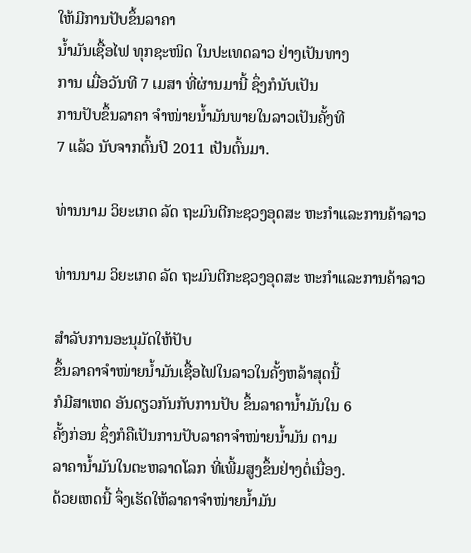ໃຫ້ມີການປັບຂຶ້ນລາຄາ
ນໍ້າມັນເຊື້ອໄຟ ທຸກຊະໜິດ ໃນປະເທດລາວ ຢ່າງເປັນທາງ
ການ ເມື່ອວັນທີ 7 ເມສາ ທີ່ຜ່ານມານີ້ ຊຶ່ງກໍນັບເປັນ
ການປັບຂຶ້ນລາຄາ ຈໍາໜ່າຍນໍ້າມັນພາຍໃນລາວເປັນຄັ້ງທີ
7 ແລ້ວ ນັບຈາກຕົ້ນປີ 2011 ເປັນຕົ້ນມາ.

ທ່ານນາມ ວິຍະເກດ ລັດ ຖະມົນຕີກະຊວງອຸດສະ ຫະກໍາແລະການຄ້າລາວ

ທ່ານນາມ ວິຍະເກດ ລັດ ຖະມົນຕີກະຊວງອຸດສະ ຫະກໍາແລະການຄ້າລາວ

ສໍາລັບການອະນຸມັດໃຫ້ປັບ
ຂຶ້ນລາຄາຈໍາໜ່າຍນໍ້າມັນເຊື້ອໄຟໃນລາວໃນຄັ້ງຫລ້າສຸດນີ້
ກໍມີສາເຫດ ອັນດຽວກັນກັບການປັບ ຂຶ້ນລາຄານໍ້າມັນໃນ 6
ຄັ້ງກ່ອນ ຊຶ່ງກໍຄືເປັນການປັບລາຄາຈໍາໜ່າຍນໍ້າມັນ ຕາມ
ລາຄານໍ້າມັນໃນຕະຫລາດໂລກ ທີ່ເພີ້ມສູງຂຶ້ນຢ່າງຕໍ່ເນື່ອງ.
ດ້ວຍເຫດນີ້ ຈຶ່ງເຮັດໃຫ້ລາຄາຈໍາໜ່າຍນໍ້າມັນ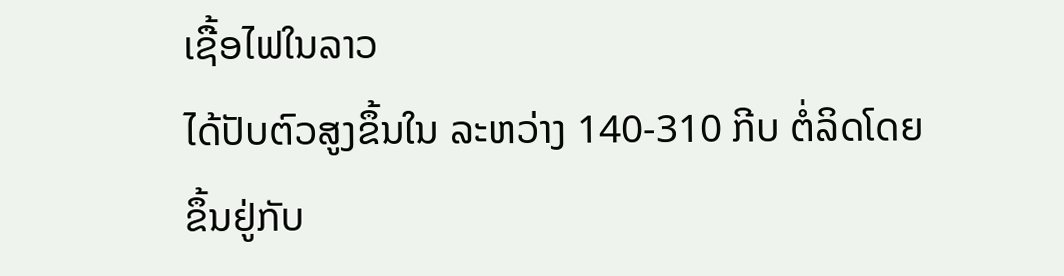ເຊື້ອໄຟໃນລາວ
ໄດ້ປັບຕົວສູງຂຶ້ນໃນ ລະຫວ່າງ 140-310 ກີບ ຕໍ່ລິດໂດຍ
ຂຶ້ນຢູ່ກັບ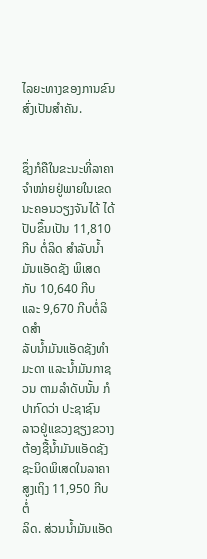ໄລຍະທາງຂອງການຂົນສົ່ງເປັນສໍາຄັນ.


ຊຶ່ງກໍຄືໃນຂະນະທີ່ລາຄາຈໍາໜ່າຍຢູ່ພາຍໃນເຂດນະຄອນວຽງຈັນໄດ້ ໄດ້ປັບຂຶ້ນເປັນ 11,810
ກີບ ຕໍ່ລິດ ສໍາລັບນໍ້າມັນແອັດຊັງ ພິເສດ ກັບ 10,640 ກີບ ແລະ 9,670 ກີບຕໍ່ລິດສຳ
ລັບນໍ້າມັນແອັດຊັງທຳມະດາ ແລະນໍ້າມັນກາຊວນ ຕາມລໍາດັບນັ້ນ ກໍປາກົດວ່າ ປະຊາຊົນ
ລາວຢູ່ແຂວງຊຽງຂວາງຕ້ອງຊື້ນໍ້າມັນແອັດຊັງຊະນິດພິເສດໃນລາຄາສູງເຖິງ 11,950 ກີບຕໍ່
ລິດ. ສ່ວນນໍ້າມັນແອັດ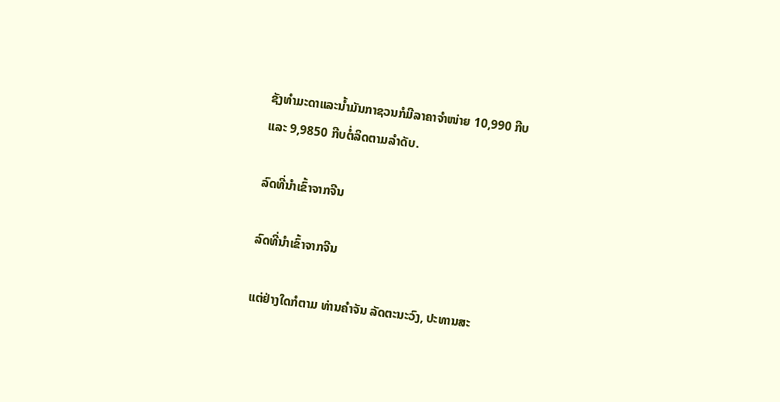ຊັງທໍາມະດາແລະນໍ້າມັນກາຊວນກໍມີລາຄາຈໍາໜ່າຍ 10,990 ກີບ
ແລະ 9,9850 ກີບຕໍ່ລິດຕາມລຳດັບ.

ລົດທີ່ນໍາເຂົ້າຈາກຈີນ

ລົດທີ່ນໍາເຂົ້າຈາກຈີນ

ແຕ່ຢ່າງໃດກໍຕາມ ທ່ານຄໍາຈັນ ລັດຕະນະວົງ, ປະທານສະ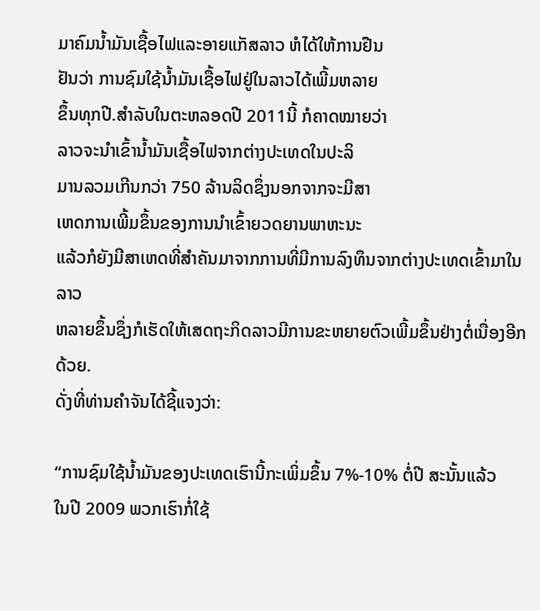ມາຄົມນໍ້າມັນເຊື້ອໄຟແລະອາຍແກັສລາວ ຫໍໄດ້ໃຫ້ການຢືນ
ຢັນວ່າ ການຊົມໃຊ້ນໍ້າມັນເຊື້ອໄຟຢູ່ໃນລາວໄດ້ເພີ້ມຫລາຍ
ຂຶ້ນທຸກປີ.ສໍາລັບໃນຕະຫລອດປີ 2011ນີ້ ກໍຄາດໝາຍວ່າ
ລາວຈະນໍາເຂົ້ານໍ້າມັນເຊື້ອໄຟຈາກຕ່າງປະເທດໃນປະລິ
ມານລວມເກີນກວ່າ 750 ລ້ານລິດຊຶ່ງນອກຈາກຈະມີສາ
ເຫດການເພີ້ມຂຶ້ນຂອງການນໍາເຂົ້າຍວດຍານພາຫະນະ
ແລ້ວກໍຍັງມີສາເຫດທີ່ສໍາຄັນມາຈາກການທີ່ມີການລົງທຶນຈາກຕ່າງປະເທດເຂົ້າມາໃນລາວ
ຫລາຍຂຶ້ນຊຶ່ງກໍເຮັດໃຫ້ເສດຖະກິດລາວມີການຂະຫຍາຍຕົວເພີ້ມຂຶ້ນຢ່າງຕໍ່ເນື່ອງອີກດ້ວຍ.
ດັ່ງທີ່ທ່ານຄໍາຈັນໄດ້ຊີ້ແຈງວ່າ:

“ການຊົມໃຊ້ນ້ຳມັນຂອງປະເທດເຮົານີ້ກະເພິ່ມຂຶ້ນ 7%-10% ຕໍ່ປີ ສະນັ້ນແລ້ວ
ໃນປີ 2009 ພວກເຮົາກໍ່ໃຊ້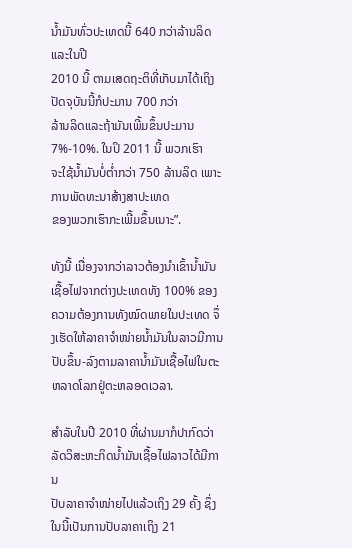ນ້ຳມັນທົ່ວປະເທດນີ້ 640 ກວ່າລ້ານລິດແລະໃນປີ
2010 ນີ້ ຕາມເສດຖະຕິທີ່ເກັບມາໄດ້ເຖິງປັດຈຸບັນນີ້ກໍປະມານ 700 ກວ່າ
ລ້ານລິດແລະຖ້າມັນເພີ້ມຂຶ້ນປະມານ 7%-10%. ໃນປິ 2011 ນີ້ ພວກເຮົາ
ຈະໃຊ້ນໍ້າມັນບໍ່ຕ່ຳກວ່າ 750 ລ້ານລິດ ເພາະການພັດທະນາສ້າງສາປະເທດ
ຂອງພວກເຮົາກະເພີ້ມຂຶ້ນເນາະ”.

ທັງນີ້ ເນື່ອງຈາກວ່າລາວຕ້ອງນໍາເຂົ້ານໍ້າມັນເຊື້ອໄຟຈາກຕ່າງປະເທດທັງ 100% ຂອງ
ຄວາມຕ້ອງການທັງໝົດພາຍໃນປະເທດ ຈຶ່ງເຮັດໃຫ້ລາຄາຈໍາໜ່າຍນໍ້າມັນໃນລາວມີການ
ປັບຂຶ້ນ-ລົງຕາມລາຄານໍ້າມັນເຊື້ອໄຟໃນຕະຫລາດໂລກຢູ່ຕະຫລອດເວລາ.

ສໍາລັບໃນປີ 2010 ທີ່ຜ່ານມາກໍປາກົດວ່າລັດວິສະຫະກິດນໍ້າມັນເຊື້ອໄຟລາວໄດ້ມີການ
ປັບລາຄາຈໍາໜ່າຍໄປແລ້ວເຖິງ 29 ຄັ້ງ ຊຶ່ງໃນນີ້ເປັນການປັບລາຄາເຖິງ 21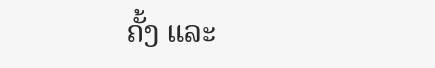ຄັ້ງ ແລະ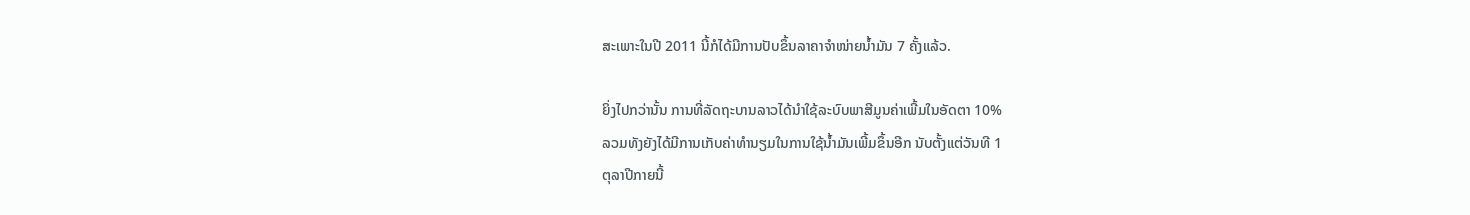ສະເພາະໃນປີ 2011 ນີ້ກໍໄດ້ມີການປັບຂຶ້ນລາຄາຈໍາໜ່າຍນໍ້າມັນ 7 ຄັ້ງແລ້ວ.

ຍິ່ງໄປກວ່ານັ້ນ ການທີ່ລັດຖະບານລາວໄດ້ນໍາໃຊ້ລະບົບພາສີມູນຄ່າເພີ້ມໃນອັດຕາ 10%
ລວມທັງຍັງໄດ້ມີການເກັບຄ່າທໍານຽມໃນການໃຊ້ນໍ້າມັນເພີ້ມຂຶ້ນອີກ ນັບຕັ້ງແຕ່ວັນທີ 1
ຕຸລາປີກາຍນີ້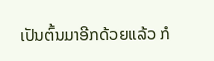ເປັນຕົ້ນມາອີກດ້ວຍແລ້ວ ກໍ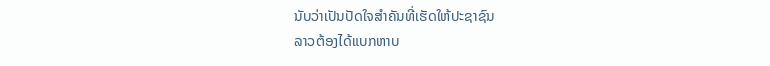ນັບວ່າເປັນປັດໃຈສໍາຄັນທີ່ເຮັດໃຫ້ປະຊາຊົນ
ລາວຕ້ອງໄດ້ແບກຫາບ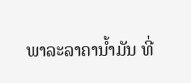ພາລະລາຄານໍ້າມັນ ທີ່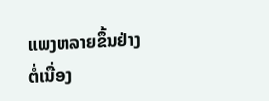ແພງຫລາຍຂຶ້ນຢ່າງຕໍ່ເນື່ອງ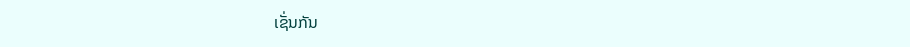ເຊັ່ນກັນ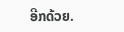ອີກດ້ວຍ.